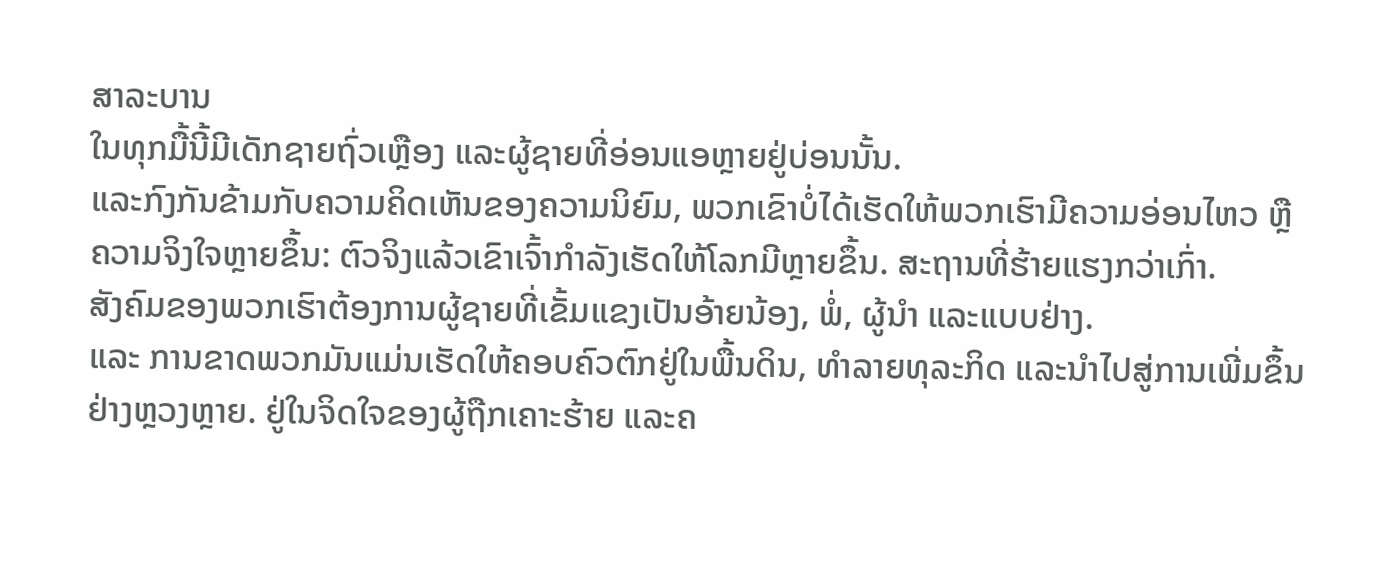ສາລະບານ
ໃນທຸກມື້ນີ້ມີເດັກຊາຍຖົ່ວເຫຼືອງ ແລະຜູ້ຊາຍທີ່ອ່ອນແອຫຼາຍຢູ່ບ່ອນນັ້ນ.
ແລະກົງກັນຂ້າມກັບຄວາມຄິດເຫັນຂອງຄວາມນິຍົມ, ພວກເຂົາບໍ່ໄດ້ເຮັດໃຫ້ພວກເຮົາມີຄວາມອ່ອນໄຫວ ຫຼືຄວາມຈິງໃຈຫຼາຍຂຶ້ນ: ຕົວຈິງແລ້ວເຂົາເຈົ້າກໍາລັງເຮັດໃຫ້ໂລກມີຫຼາຍຂຶ້ນ. ສະຖານທີ່ຮ້າຍແຮງກວ່າເກົ່າ.
ສັງຄົມຂອງພວກເຮົາຕ້ອງການຜູ້ຊາຍທີ່ເຂັ້ມແຂງເປັນອ້າຍນ້ອງ, ພໍ່, ຜູ້ນໍາ ແລະແບບຢ່າງ.
ແລະ ການຂາດພວກມັນແມ່ນເຮັດໃຫ້ຄອບຄົວຕົກຢູ່ໃນພື້ນດິນ, ທໍາລາຍທຸລະກິດ ແລະນໍາໄປສູ່ການເພີ່ມຂຶ້ນຢ່າງຫຼວງຫຼາຍ. ຢູ່ໃນຈິດໃຈຂອງຜູ້ຖືກເຄາະຮ້າຍ ແລະຄ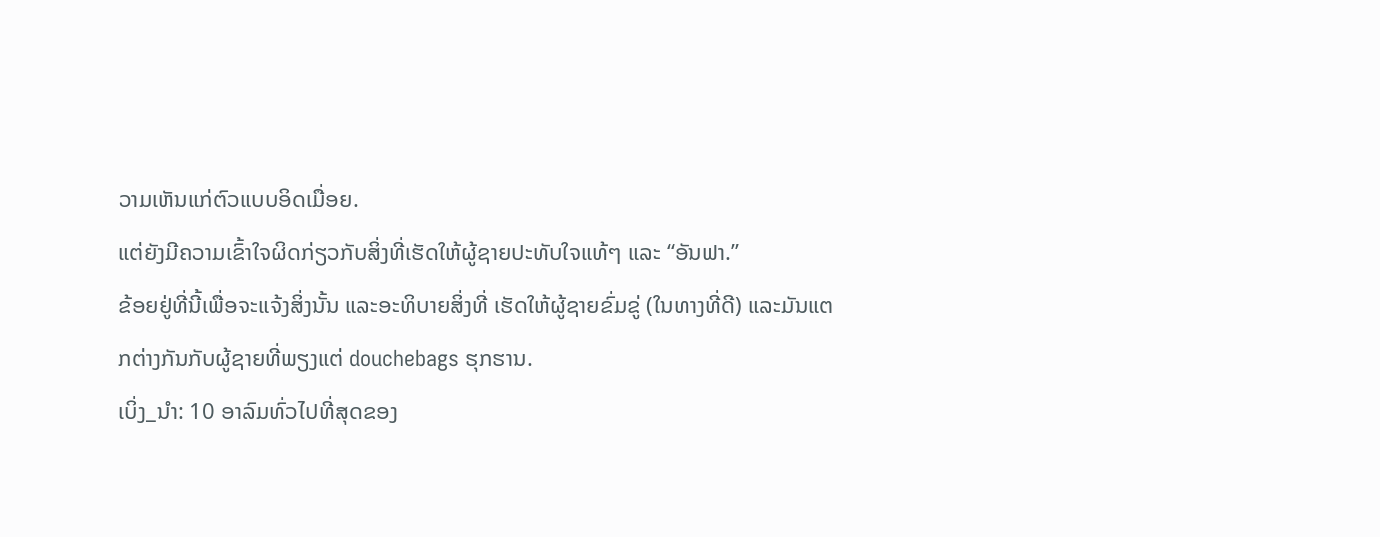ວາມເຫັນແກ່ຕົວແບບອິດເມື່ອຍ.
ແຕ່ຍັງມີຄວາມເຂົ້າໃຈຜິດກ່ຽວກັບສິ່ງທີ່ເຮັດໃຫ້ຜູ້ຊາຍປະທັບໃຈແທ້ໆ ແລະ “ອັນຟາ.”
ຂ້ອຍຢູ່ທີ່ນີ້ເພື່ອຈະແຈ້ງສິ່ງນັ້ນ ແລະອະທິບາຍສິ່ງທີ່ ເຮັດໃຫ້ຜູ້ຊາຍຂົ່ມຂູ່ (ໃນທາງທີ່ດີ) ແລະມັນແຕກຕ່າງກັນກັບຜູ້ຊາຍທີ່ພຽງແຕ່ douchebags ຮຸກຮານ.
ເບິ່ງ_ນຳ: 10 ອາລົມທົ່ວໄປທີ່ສຸດຂອງ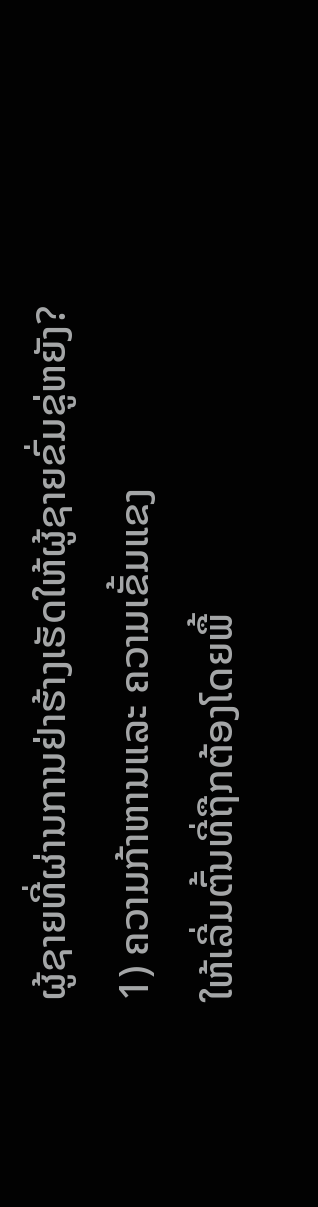ຜູ້ຊາຍທີ່ຜ່ານການຢ່າຮ້າງເຮັດໃຫ້ຜູ້ຊາຍຂົ່ມຂູ່ຫຍັງ?
1) ຄວາມກ້າຫານແລະ ຄວາມເຂັ້ມແຂງ
ໃຫ້ເລີ່ມຕົ້ນທີ່ຖືກຕ້ອງໂດຍພື້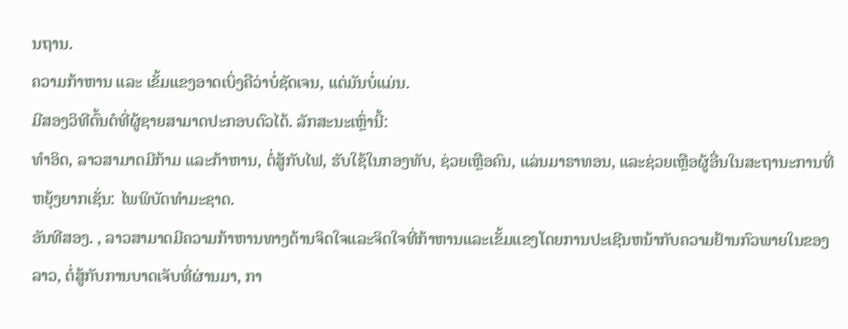ນຖານ.
ຄວາມກ້າຫານ ແລະ ເຂັ້ມແຂງອາດເບິ່ງຄືວ່າບໍ່ຊັດເຈນ, ແຕ່ມັນບໍ່ແມ່ນ.
ມີສອງວິທີຕົ້ນຕໍທີ່ຜູ້ຊາຍສາມາດປະກອບຕົວໄດ້. ລັກສະນະເຫຼົ່ານີ້:
ທຳອິດ, ລາວສາມາດມີກ້າມ ແລະກ້າຫານ, ຕໍ່ສູ້ກັບໄຟ, ຮັບໃຊ້ໃນກອງທັບ, ຊ່ວຍເຫຼືອຄົນ, ແລ່ນມາຣາທອນ, ແລະຊ່ວຍເຫຼືອຜູ້ອື່ນໃນສະຖານະການທີ່ຫຍຸ້ງຍາກເຊັ່ນ: ໄພພິບັດທໍາມະຊາດ.
ອັນທີສອງ. , ລາວສາມາດມີຄວາມກ້າຫານທາງດ້ານຈິດໃຈແລະຈິດໃຈທີ່ກ້າຫານແລະເຂັ້ມແຂງໂດຍການປະເຊີນຫນ້າກັບຄວາມຢ້ານກົວພາຍໃນຂອງລາວ, ຕໍ່ສູ້ກັບການບາດເຈັບທີ່ຜ່ານມາ, ກາ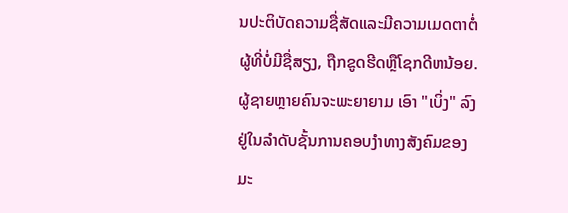ນປະຕິບັດຄວາມຊື່ສັດແລະມີຄວາມເມດຕາຕໍ່ຜູ້ທີ່ບໍ່ມີຊື່ສຽງ, ຖືກຂູດຮີດຫຼືໂຊກດີຫນ້ອຍ.
ຜູ້ຊາຍຫຼາຍຄົນຈະພະຍາຍາມ ເອົາ "ເບິ່ງ" ລົງຢູ່ໃນລໍາດັບຊັ້ນການຄອບງໍາທາງສັງຄົມຂອງມະ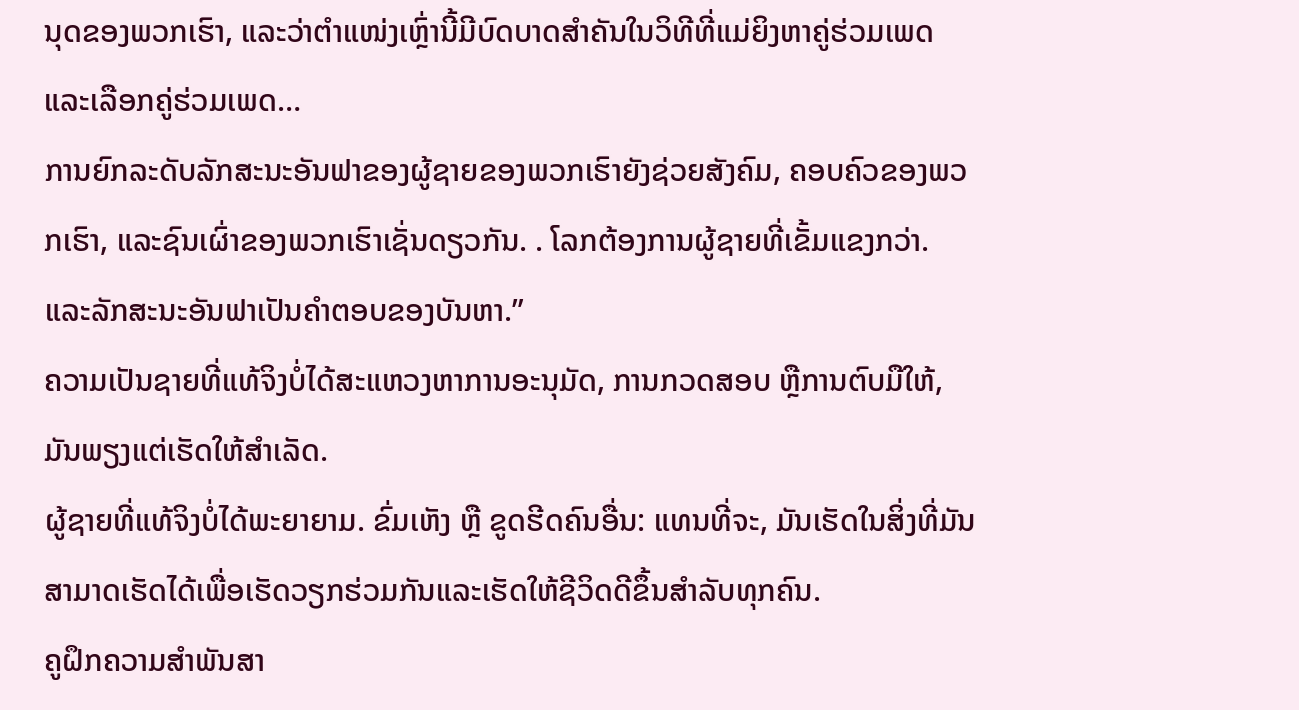ນຸດຂອງພວກເຮົາ, ແລະວ່າຕໍາແໜ່ງເຫຼົ່ານີ້ມີບົດບາດສໍາຄັນໃນວິທີທີ່ແມ່ຍິງຫາຄູ່ຮ່ວມເພດ ແລະເລືອກຄູ່ຮ່ວມເພດ…
ການຍົກລະດັບລັກສະນະອັນຟາຂອງຜູ້ຊາຍຂອງພວກເຮົາຍັງຊ່ວຍສັງຄົມ, ຄອບຄົວຂອງພວກເຮົາ, ແລະຊົນເຜົ່າຂອງພວກເຮົາເຊັ່ນດຽວກັນ. . ໂລກຕ້ອງການຜູ້ຊາຍທີ່ເຂັ້ມແຂງກວ່າ. ແລະລັກສະນະອັນຟາເປັນຄຳຕອບຂອງບັນຫາ.”
ຄວາມເປັນຊາຍທີ່ແທ້ຈິງບໍ່ໄດ້ສະແຫວງຫາການອະນຸມັດ, ການກວດສອບ ຫຼືການຕົບມືໃຫ້, ມັນພຽງແຕ່ເຮັດໃຫ້ສໍາເລັດ.
ຜູ້ຊາຍທີ່ແທ້ຈິງບໍ່ໄດ້ພະຍາຍາມ. ຂົ່ມເຫັງ ຫຼື ຂູດຮີດຄົນອື່ນ: ແທນທີ່ຈະ, ມັນເຮັດໃນສິ່ງທີ່ມັນສາມາດເຮັດໄດ້ເພື່ອເຮັດວຽກຮ່ວມກັນແລະເຮັດໃຫ້ຊີວິດດີຂຶ້ນສໍາລັບທຸກຄົນ.
ຄູຝຶກຄວາມສຳພັນສາ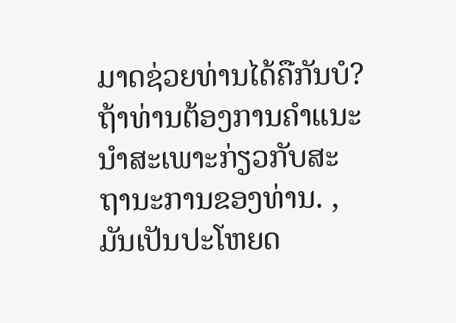ມາດຊ່ວຍທ່ານໄດ້ຄືກັນບໍ?
ຖ້າທ່ານຕ້ອງການຄໍາແນະນໍາສະເພາະກ່ຽວກັບສະຖານະການຂອງທ່ານ. , ມັນເປັນປະໂຫຍດ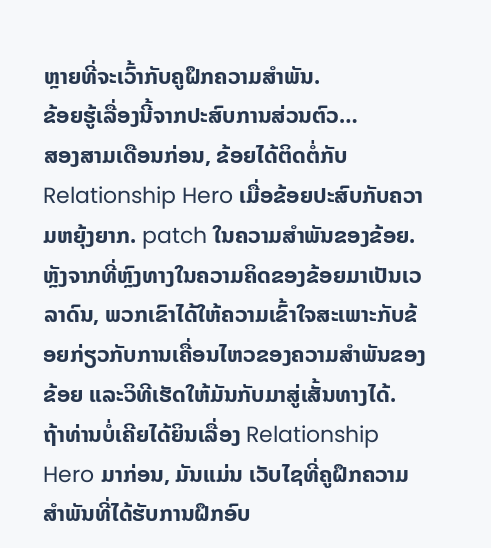ຫຼາຍທີ່ຈະເວົ້າກັບຄູຝຶກຄວາມສຳພັນ.
ຂ້ອຍຮູ້ເລື່ອງນີ້ຈາກປະສົບການສ່ວນຕົວ…
ສອງສາມເດືອນກ່ອນ, ຂ້ອຍໄດ້ຕິດຕໍ່ກັບ Relationship Hero ເມື່ອຂ້ອຍປະສົບກັບຄວາມຫຍຸ້ງຍາກ. patch ໃນຄວາມສໍາພັນຂອງຂ້ອຍ. ຫຼັງຈາກທີ່ຫຼົງທາງໃນຄວາມຄິດຂອງຂ້ອຍມາເປັນເວລາດົນ, ພວກເຂົາໄດ້ໃຫ້ຄວາມເຂົ້າໃຈສະເພາະກັບຂ້ອຍກ່ຽວກັບການເຄື່ອນໄຫວຂອງຄວາມສຳພັນຂອງຂ້ອຍ ແລະວິທີເຮັດໃຫ້ມັນກັບມາສູ່ເສັ້ນທາງໄດ້.
ຖ້າທ່ານບໍ່ເຄີຍໄດ້ຍິນເລື່ອງ Relationship Hero ມາກ່ອນ, ມັນແມ່ນ ເວັບໄຊທີ່ຄູຝຶກຄວາມສຳພັນທີ່ໄດ້ຮັບການຝຶກອົບ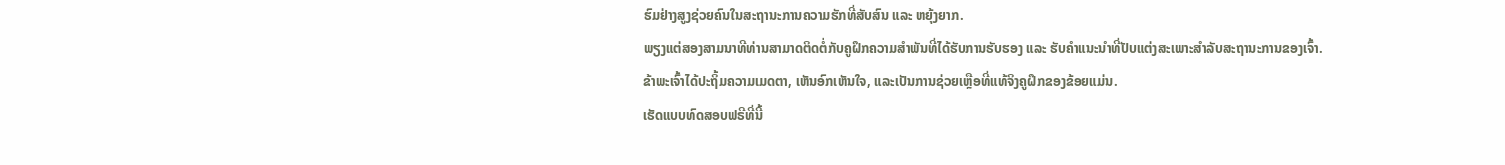ຮົມຢ່າງສູງຊ່ວຍຄົນໃນສະຖານະການຄວາມຮັກທີ່ສັບສົນ ແລະ ຫຍຸ້ງຍາກ.
ພຽງແຕ່ສອງສາມນາທີທ່ານສາມາດຕິດຕໍ່ກັບຄູຝຶກຄວາມສຳພັນທີ່ໄດ້ຮັບການຮັບຮອງ ແລະ ຮັບຄຳແນະນຳທີ່ປັບແຕ່ງສະເພາະສຳລັບສະຖານະການຂອງເຈົ້າ.
ຂ້າພະເຈົ້າໄດ້ປະຖິ້ມຄວາມເມດຕາ, ເຫັນອົກເຫັນໃຈ, ແລະເປັນການຊ່ວຍເຫຼືອທີ່ແທ້ຈິງຄູຝຶກຂອງຂ້ອຍແມ່ນ.
ເຮັດແບບທົດສອບຟຣີທີ່ນີ້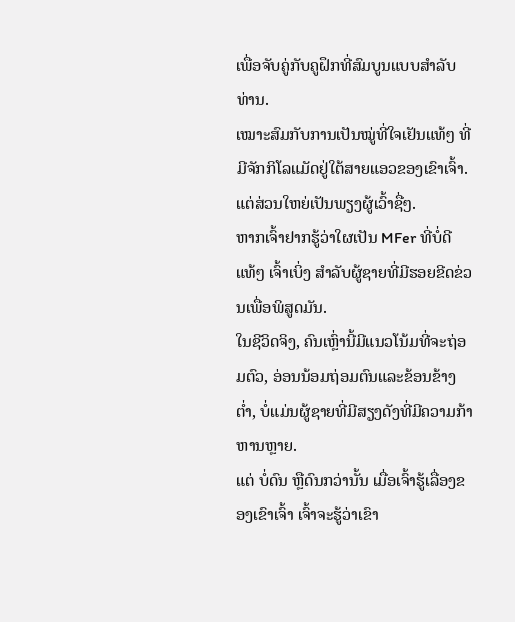ເພື່ອຈັບຄູ່ກັບຄູຝຶກທີ່ສົມບູນແບບສໍາລັບທ່ານ.
ເໝາະສົມກັບການເປັນໝູ່ທີ່ໃຈເຢັນແທ້ໆ ທີ່ມີຈັກກິໂລແມັດຢູ່ໃຕ້ສາຍແອວຂອງເຂົາເຈົ້າ.ແຕ່ສ່ວນໃຫຍ່ເປັນພຽງຜູ້ເວົ້າຊື່ໆ.
ຫາກເຈົ້າຢາກຮູ້ວ່າໃຜເປັນ MFer ທີ່ບໍ່ດີແທ້ໆ ເຈົ້າເບິ່ງ ສໍາລັບຜູ້ຊາຍທີ່ມີຮອຍຂີດຂ່ວນເພື່ອພິສູດມັນ.
ໃນຊີວິດຈິງ, ຄົນເຫຼົ່ານີ້ມີແນວໂນ້ມທີ່ຈະຖ່ອມຕົວ, ອ່ອນນ້ອມຖ່ອມຕົນແລະຂ້ອນຂ້າງຕ່ຳ, ບໍ່ແມ່ນຜູ້ຊາຍທີ່ມີສຽງດັງທີ່ມີຄວາມກ້າຫານຫຼາຍ.
ແຕ່ ບໍ່ດົນ ຫຼືດົນກວ່ານັ້ນ ເມື່ອເຈົ້າຮູ້ເລື່ອງຂອງເຂົາເຈົ້າ ເຈົ້າຈະຮູ້ວ່າເຂົາ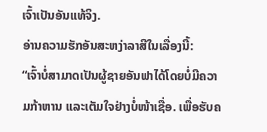ເຈົ້າເປັນອັນແທ້ຈິງ.
ອ່ານຄວາມຮັກອັນສະຫງ່າລາສີໃນເລື່ອງນີ້:
“ເຈົ້າບໍ່ສາມາດເປັນຜູ້ຊາຍອັນຟາໄດ້ໂດຍບໍ່ມີຄວາມກ້າຫານ ແລະເຕັມໃຈຢ່າງບໍ່ໜ້າເຊື່ອ. ເພື່ອຮັບຄ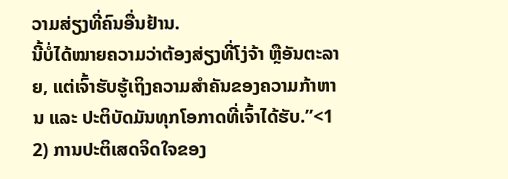ວາມສ່ຽງທີ່ຄົນອື່ນຢ້ານ.
ນີ້ບໍ່ໄດ້ໝາຍຄວາມວ່າຕ້ອງສ່ຽງທີ່ໂງ່ຈ້າ ຫຼືອັນຕະລາຍ, ແຕ່ເຈົ້າຮັບຮູ້ເຖິງຄວາມສຳຄັນຂອງຄວາມກ້າຫານ ແລະ ປະຕິບັດມັນທຸກໂອກາດທີ່ເຈົ້າໄດ້ຮັບ.”<1
2) ການປະຕິເສດຈິດໃຈຂອງ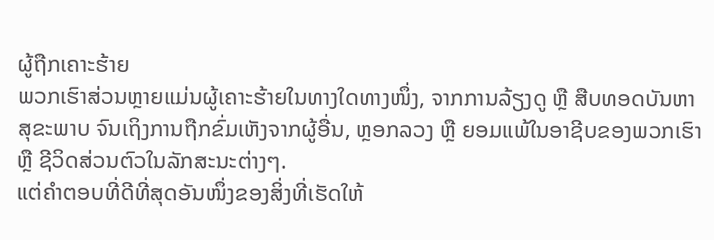ຜູ້ຖືກເຄາະຮ້າຍ
ພວກເຮົາສ່ວນຫຼາຍແມ່ນຜູ້ເຄາະຮ້າຍໃນທາງໃດທາງໜຶ່ງ, ຈາກການລ້ຽງດູ ຫຼື ສືບທອດບັນຫາສຸຂະພາບ ຈົນເຖິງການຖືກຂົ່ມເຫັງຈາກຜູ້ອື່ນ, ຫຼອກລວງ ຫຼື ຍອມແພ້ໃນອາຊີບຂອງພວກເຮົາ ຫຼື ຊີວິດສ່ວນຕົວໃນລັກສະນະຕ່າງໆ.
ແຕ່ຄຳຕອບທີ່ດີທີ່ສຸດອັນໜຶ່ງຂອງສິ່ງທີ່ເຮັດໃຫ້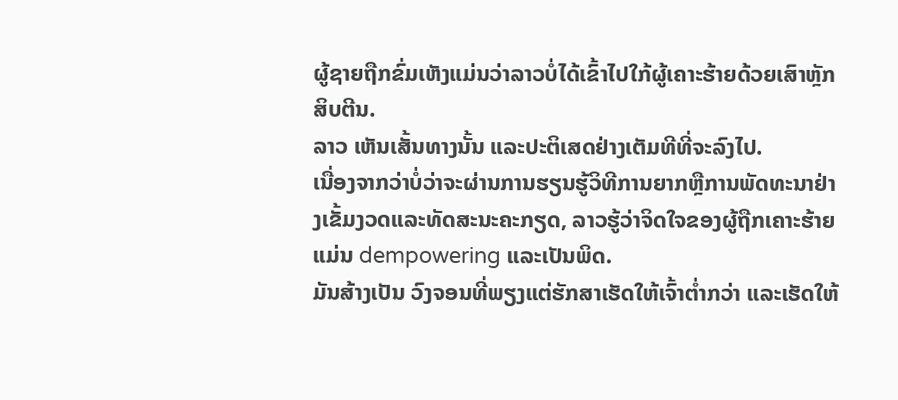ຜູ້ຊາຍຖືກຂົ່ມເຫັງແມ່ນວ່າລາວບໍ່ໄດ້ເຂົ້າໄປໃກ້ຜູ້ເຄາະຮ້າຍດ້ວຍເສົາຫຼັກສິບຕີນ.
ລາວ ເຫັນເສັ້ນທາງນັ້ນ ແລະປະຕິເສດຢ່າງເຕັມທີທີ່ຈະລົງໄປ.
ເນື່ອງຈາກວ່າບໍ່ວ່າຈະຜ່ານການຮຽນຮູ້ວິທີການຍາກຫຼືການພັດທະນາຢ່າງເຂັ້ມງວດແລະທັດສະນະຄະກຽດ, ລາວຮູ້ວ່າຈິດໃຈຂອງຜູ້ຖືກເຄາະຮ້າຍແມ່ນ dempowering ແລະເປັນພິດ.
ມັນສ້າງເປັນ ວົງຈອນທີ່ພຽງແຕ່ຮັກສາເຮັດໃຫ້ເຈົ້າຕໍ່າກວ່າ ແລະເຮັດໃຫ້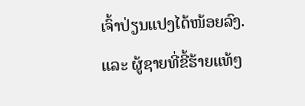ເຈົ້າປ່ຽນແປງໄດ້ໜ້ອຍລົງ.
ແລະ ຜູ້ຊາຍທີ່ຂີ້ຮ້າຍແທ້ໆ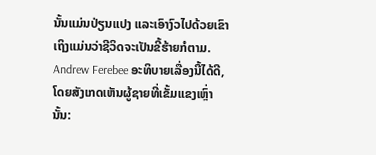ນັ້ນແມ່ນປ່ຽນແປງ ແລະເອົາງົວໄປດ້ວຍເຂົາ ເຖິງແມ່ນວ່າຊີວິດຈະເປັນຂີ້ຮ້າຍກໍຕາມ.
Andrew Ferebee ອະທິບາຍເລື່ອງນີ້ໄດ້ດີ, ໂດຍສັງເກດເຫັນຜູ້ຊາຍທີ່ເຂັ້ມແຂງເຫຼົ່ານັ້ນ: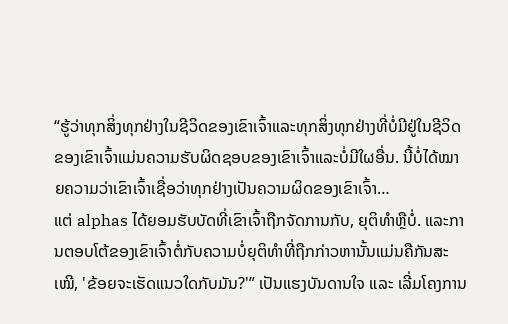“ຮູ້ວ່າທຸກສິ່ງທຸກຢ່າງໃນຊີວິດຂອງເຂົາເຈົ້າແລະທຸກສິ່ງທຸກຢ່າງທີ່ບໍ່ມີຢູ່ໃນຊີວິດຂອງເຂົາເຈົ້າແມ່ນຄວາມຮັບຜິດຊອບຂອງເຂົາເຈົ້າແລະບໍ່ມີໃຜອື່ນ. ນີ້ບໍ່ໄດ້ໝາຍຄວາມວ່າເຂົາເຈົ້າເຊື່ອວ່າທຸກຢ່າງເປັນຄວາມຜິດຂອງເຂົາເຈົ້າ…
ແຕ່ alphas ໄດ້ຍອມຮັບບັດທີ່ເຂົາເຈົ້າຖືກຈັດການກັບ, ຍຸຕິທໍາຫຼືບໍ່. ແລະການຕອບໂຕ້ຂອງເຂົາເຈົ້າຕໍ່ກັບຄວາມບໍ່ຍຸຕິທໍາທີ່ຖືກກ່າວຫານັ້ນແມ່ນຄືກັນສະເໝີ, 'ຂ້ອຍຈະເຮັດແນວໃດກັບມັນ?'” ເປັນແຮງບັນດານໃຈ ແລະ ເລີ່ມໂຄງການ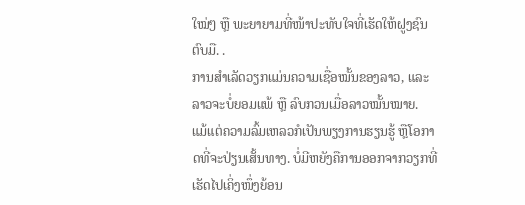ໃໝ່ໆ ຫຼື ພະຍາຍາມທີ່ໜ້າປະທັບໃຈທີ່ເຮັດໃຫ້ຝູງຊົນຕົບມື. .
ການສຳເລັດວຽກແມ່ນຄວາມເຊື່ອໝັ້ນຂອງລາວ, ແລະລາວຈະບໍ່ຍອມແພ້ ຫຼື ລົບກວນເມື່ອລາວໝັ້ນໝາຍ.
ແມ້ແຕ່ຄວາມລົ້ມເຫລວກໍເປັນພຽງການຮຽນຮູ້ ຫຼືໂອກາດທີ່ຈະປ່ຽນເສັ້ນທາງ. ບໍ່ມີຫຍັງຄືການອອກຈາກວຽກທີ່ເຮັດໄປເຄິ່ງໜຶ່ງຍ້ອນ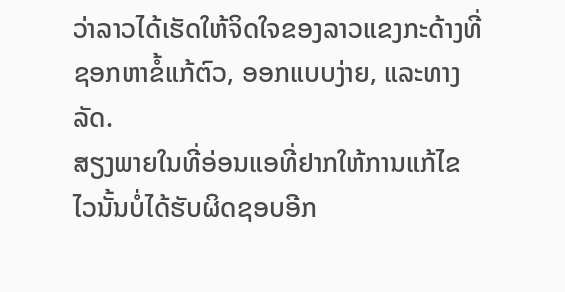ວ່າລາວໄດ້ເຮັດໃຫ້ຈິດໃຈຂອງລາວແຂງກະດ້າງທີ່ຊອກຫາຂໍ້ແກ້ຕົວ, ອອກແບບງ່າຍ, ແລະທາງລັດ.
ສຽງພາຍໃນທີ່ອ່ອນແອທີ່ຢາກໃຫ້ການແກ້ໄຂໄວນັ້ນບໍ່ໄດ້ຮັບຜິດຊອບອີກ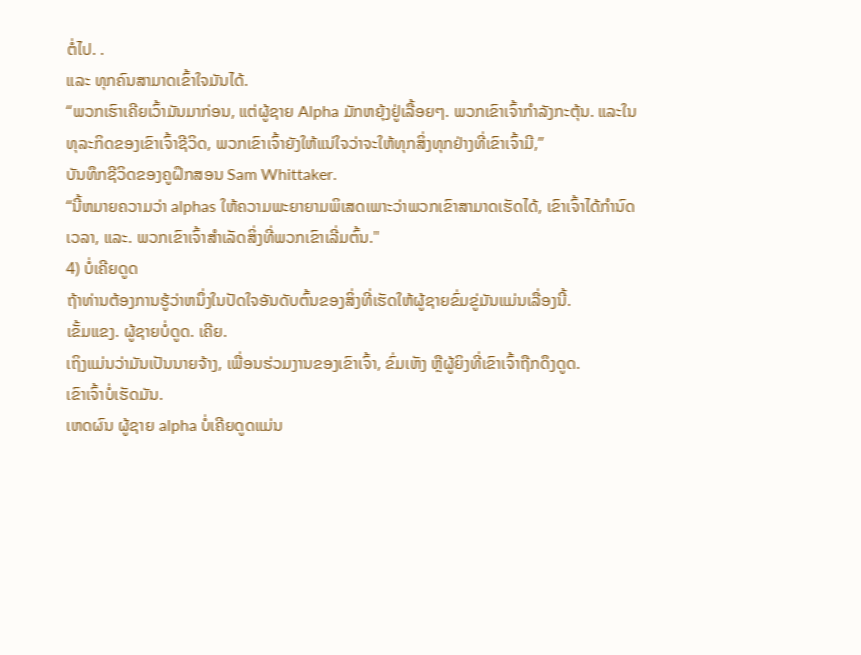ຕໍ່ໄປ. .
ແລະ ທຸກຄົນສາມາດເຂົ້າໃຈມັນໄດ້.
“ພວກເຮົາເຄີຍເວົ້າມັນມາກ່ອນ, ແຕ່ຜູ້ຊາຍ Alpha ມັກຫຍຸ້ງຢູ່ເລື້ອຍໆ. ພວກເຂົາເຈົ້າກໍາລັງກະຕຸ້ນ. ແລະໃນທຸລະກິດຂອງເຂົາເຈົ້າຊີວິດ, ພວກເຂົາເຈົ້າຍັງໃຫ້ແນ່ໃຈວ່າຈະໃຫ້ທຸກສິ່ງທຸກຢ່າງທີ່ເຂົາເຈົ້າມີ,”
ບັນທຶກຊີວິດຂອງຄູຝຶກສອນ Sam Whittaker.
“ນີ້ຫມາຍຄວາມວ່າ alphas ໃຫ້ຄວາມພະຍາຍາມພິເສດເພາະວ່າພວກເຂົາສາມາດເຮັດໄດ້, ເຂົາເຈົ້າໄດ້ກໍານົດເວລາ, ແລະ. ພວກເຂົາເຈົ້າສໍາເລັດສິ່ງທີ່ພວກເຂົາເລີ່ມຕົ້ນ."
4) ບໍ່ເຄີຍດູດ
ຖ້າທ່ານຕ້ອງການຮູ້ວ່າຫນຶ່ງໃນປັດໃຈອັນດັບຕົ້ນຂອງສິ່ງທີ່ເຮັດໃຫ້ຜູ້ຊາຍຂົ່ມຂູ່ມັນແມ່ນເລື່ອງນີ້.
ເຂັ້ມແຂງ. ຜູ້ຊາຍບໍ່ດູດ. ເຄີຍ.
ເຖິງແມ່ນວ່າມັນເປັນນາຍຈ້າງ, ເພື່ອນຮ່ວມງານຂອງເຂົາເຈົ້າ, ຂົ່ມເຫັງ ຫຼືຜູ້ຍິງທີ່ເຂົາເຈົ້າຖືກດຶງດູດ.
ເຂົາເຈົ້າບໍ່ເຮັດມັນ.
ເຫດຜົນ ຜູ້ຊາຍ alpha ບໍ່ເຄີຍດູດແມ່ນ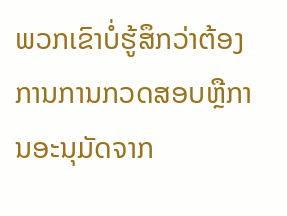ພວກເຂົາບໍ່ຮູ້ສຶກວ່າຕ້ອງການການກວດສອບຫຼືການອະນຸມັດຈາກ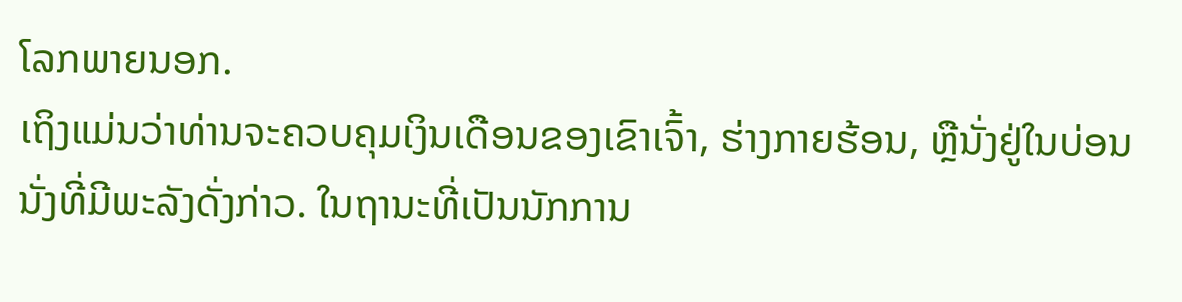ໂລກພາຍນອກ.
ເຖິງແມ່ນວ່າທ່ານຈະຄວບຄຸມເງິນເດືອນຂອງເຂົາເຈົ້າ, ຮ່າງກາຍຮ້ອນ, ຫຼືນັ່ງຢູ່ໃນບ່ອນນັ່ງທີ່ມີພະລັງດັ່ງກ່າວ. ໃນຖານະທີ່ເປັນນັກການ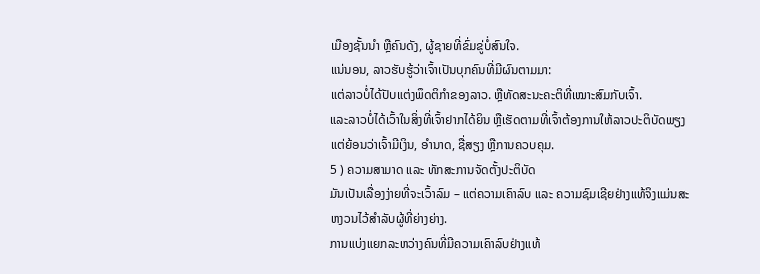ເມືອງຊັ້ນນໍາ ຫຼືຄົນດັງ, ຜູ້ຊາຍທີ່ຂົ່ມຂູ່ບໍ່ສົນໃຈ.
ແນ່ນອນ, ລາວຮັບຮູ້ວ່າເຈົ້າເປັນບຸກຄົນທີ່ມີຜົນຕາມມາ:
ແຕ່ລາວບໍ່ໄດ້ປັບແຕ່ງພຶດຕິກໍາຂອງລາວ. ຫຼືທັດສະນະຄະຕິທີ່ເໝາະສົມກັບເຈົ້າ.
ແລະລາວບໍ່ໄດ້ເວົ້າໃນສິ່ງທີ່ເຈົ້າຢາກໄດ້ຍິນ ຫຼືເຮັດຕາມທີ່ເຈົ້າຕ້ອງການໃຫ້ລາວປະຕິບັດພຽງແຕ່ຍ້ອນວ່າເຈົ້າມີເງິນ, ອຳນາດ, ຊື່ສຽງ ຫຼືການຄວບຄຸມ.
5 ) ຄວາມສາມາດ ແລະ ທັກສະການຈັດຕັ້ງປະຕິບັດ
ມັນເປັນເລື່ອງງ່າຍທີ່ຈະເວົ້າລົມ – ແຕ່ຄວາມເຄົາລົບ ແລະ ຄວາມຊົມເຊີຍຢ່າງແທ້ຈິງແມ່ນສະຫງວນໄວ້ສໍາລັບຜູ້ທີ່ຍ່າງຍ່າງ.
ການແບ່ງແຍກລະຫວ່າງຄົນທີ່ມີຄວາມເຄົາລົບຢ່າງແທ້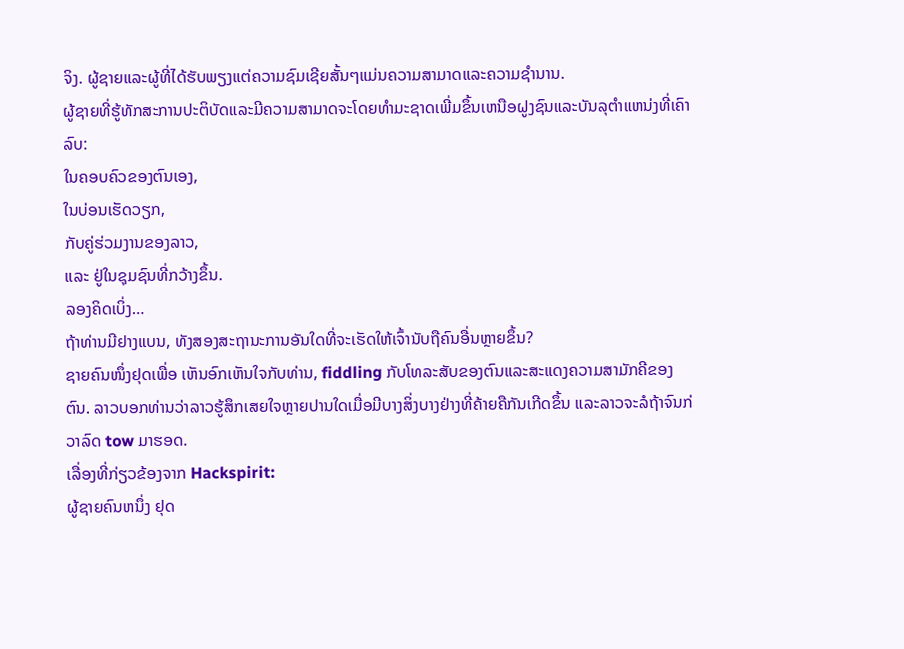ຈິງ. ຜູ້ຊາຍແລະຜູ້ທີ່ໄດ້ຮັບພຽງແຕ່ຄວາມຊົມເຊີຍສັ້ນໆແມ່ນຄວາມສາມາດແລະຄວາມຊໍານານ.
ຜູ້ຊາຍທີ່ຮູ້ທັກສະການປະຕິບັດແລະມີຄວາມສາມາດຈະໂດຍທໍາມະຊາດເພີ່ມຂຶ້ນເຫນືອຝູງຊົນແລະບັນລຸຕໍາແຫນ່ງທີ່ເຄົາລົບ:
ໃນຄອບຄົວຂອງຕົນເອງ,
ໃນບ່ອນເຮັດວຽກ,
ກັບຄູ່ຮ່ວມງານຂອງລາວ,
ແລະ ຢູ່ໃນຊຸມຊົນທີ່ກວ້າງຂຶ້ນ.
ລອງຄິດເບິ່ງ…
ຖ້າທ່ານມີຢາງແບນ, ທັງສອງສະຖານະການອັນໃດທີ່ຈະເຮັດໃຫ້ເຈົ້ານັບຖືຄົນອື່ນຫຼາຍຂຶ້ນ?
ຊາຍຄົນໜຶ່ງຢຸດເພື່ອ ເຫັນອົກເຫັນໃຈກັບທ່ານ, fiddling ກັບໂທລະສັບຂອງຕົນແລະສະແດງຄວາມສາມັກຄີຂອງຕົນ. ລາວບອກທ່ານວ່າລາວຮູ້ສຶກເສຍໃຈຫຼາຍປານໃດເມື່ອມີບາງສິ່ງບາງຢ່າງທີ່ຄ້າຍຄືກັນເກີດຂຶ້ນ ແລະລາວຈະລໍຖ້າຈົນກ່ວາລົດ tow ມາຮອດ.
ເລື່ອງທີ່ກ່ຽວຂ້ອງຈາກ Hackspirit:
ຜູ້ຊາຍຄົນຫນຶ່ງ ຢຸດ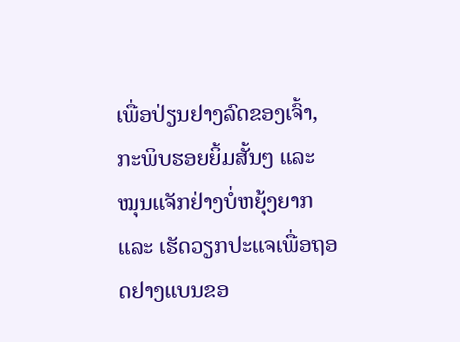ເພື່ອປ່ຽນຢາງລົດຂອງເຈົ້າ, ກະພິບຮອຍຍິ້ມສັ້ນໆ ແລະ ໝຸນແຈັກຢ່າງບໍ່ຫຍຸ້ງຍາກ ແລະ ເຮັດວຽກປະແຈເພື່ອຖອດຢາງແບນຂອ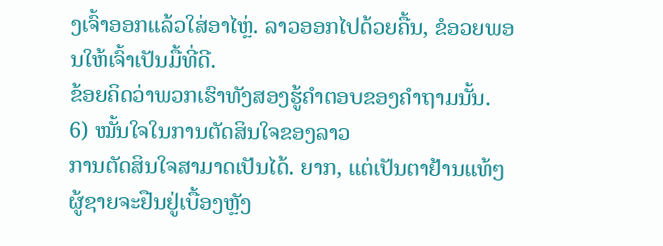ງເຈົ້າອອກແລ້ວໃສ່ອາໄຫຼ່. ລາວອອກໄປດ້ວຍຄື້ນ, ຂໍອວຍພອນໃຫ້ເຈົ້າເປັນມື້ທີ່ດີ.
ຂ້ອຍຄິດວ່າພວກເຮົາທັງສອງຮູ້ຄຳຕອບຂອງຄຳຖາມນັ້ນ.
6) ໝັ້ນໃຈໃນການຕັດສິນໃຈຂອງລາວ
ການຕັດສິນໃຈສາມາດເປັນໄດ້. ຍາກ, ແຕ່ເປັນຕາຢ້ານແທ້ໆ ຜູ້ຊາຍຈະຢືນຢູ່ເບື້ອງຫຼັງ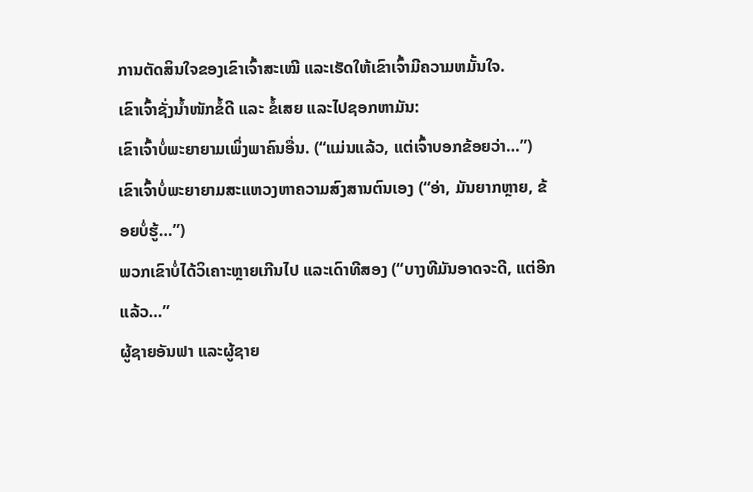ການຕັດສິນໃຈຂອງເຂົາເຈົ້າສະເໝີ ແລະເຮັດໃຫ້ເຂົາເຈົ້າມີຄວາມຫມັ້ນໃຈ.
ເຂົາເຈົ້າຊັ່ງນໍ້າໜັກຂໍ້ດີ ແລະ ຂໍ້ເສຍ ແລະໄປຊອກຫາມັນ:
ເຂົາເຈົ້າບໍ່ພະຍາຍາມເພິ່ງພາຄົນອື່ນ. (“ແມ່ນແລ້ວ, ແຕ່ເຈົ້າບອກຂ້ອຍວ່າ…”)
ເຂົາເຈົ້າບໍ່ພະຍາຍາມສະແຫວງຫາຄວາມສົງສານຕົນເອງ (“ອ່າ, ມັນຍາກຫຼາຍ, ຂ້ອຍບໍ່ຮູ້…”)
ພວກເຂົາບໍ່ໄດ້ວິເຄາະຫຼາຍເກີນໄປ ແລະເດົາທີສອງ (“ບາງທີມັນອາດຈະດີ, ແຕ່ອີກແລ້ວ…”
ຜູ້ຊາຍອັນຟາ ແລະຜູ້ຊາຍ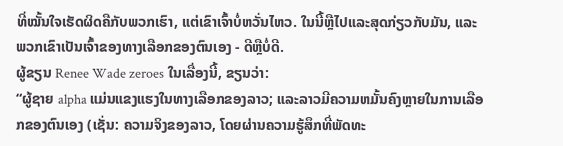ທີ່ໝັ້ນໃຈເຮັດຜິດຄືກັບພວກເຮົາ, ແຕ່ເຂົາເຈົ້າບໍ່ຫວັ່ນໄຫວ. ໃນນີ້ຫຼືໄປແລະສຸດກ່ຽວກັບມັນ, ແລະພວກເຂົາເປັນເຈົ້າຂອງທາງເລືອກຂອງຕົນເອງ - ດີຫຼືບໍ່ດີ.
ຜູ້ຂຽນ Renee Wade zeroes ໃນເລື່ອງນີ້, ຂຽນວ່າ:
“ຜູ້ຊາຍ alpha ແມ່ນແຂງແຮງໃນທາງເລືອກຂອງລາວ; ແລະລາວມີຄວາມຫມັ້ນຄົງຫຼາຍໃນການເລືອກຂອງຕົນເອງ (ເຊັ່ນ: ຄວາມຈິງຂອງລາວ, ໂດຍຜ່ານຄວາມຮູ້ສຶກທີ່ພັດທະ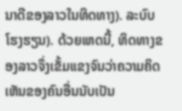ນາດີຂອງລາວໃນທິດທາງ). ລະບົບໂຮງຮຽນ). ດ້ວຍເຫດນີ້, ທິດທາງຂອງລາວຈຶ່ງເຂັ້ມແຂງຈົນວ່າຄວາມຄິດເຫັນຂອງຄົນອື່ນນັບເປັນ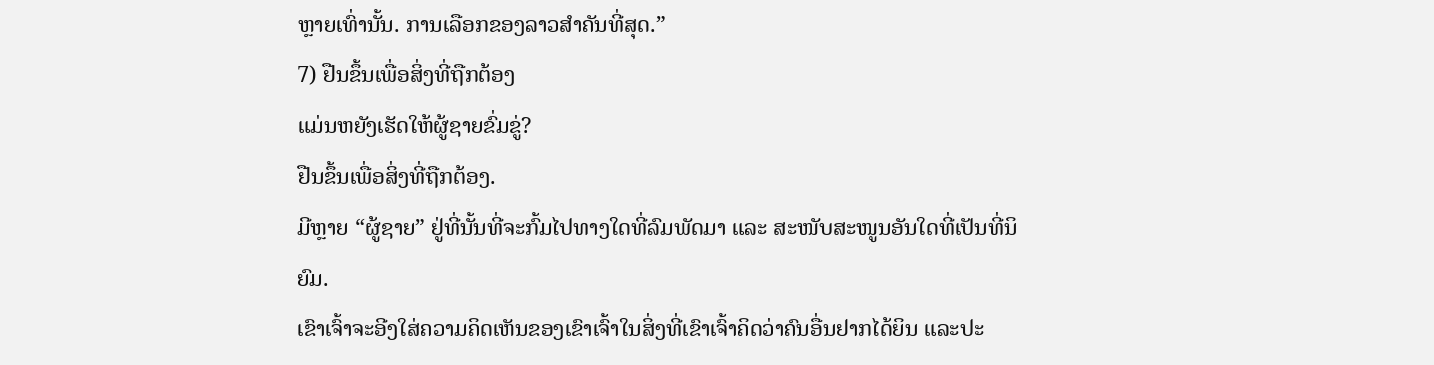ຫຼາຍເທົ່ານັ້ນ. ການເລືອກຂອງລາວສຳຄັນທີ່ສຸດ.”
7) ຢືນຂຶ້ນເພື່ອສິ່ງທີ່ຖືກຕ້ອງ
ແມ່ນຫຍັງເຮັດໃຫ້ຜູ້ຊາຍຂົ່ມຂູ່?
ຢືນຂຶ້ນເພື່ອສິ່ງທີ່ຖືກຕ້ອງ.
ມີຫຼາຍ “ຜູ້ຊາຍ” ຢູ່ທີ່ນັ້ນທີ່ຈະກົ້ມໄປທາງໃດທີ່ລົມພັດມາ ແລະ ສະໜັບສະໜູນອັນໃດທີ່ເປັນທີ່ນິຍົມ.
ເຂົາເຈົ້າຈະອີງໃສ່ຄວາມຄິດເຫັນຂອງເຂົາເຈົ້າໃນສິ່ງທີ່ເຂົາເຈົ້າຄິດວ່າຄົນອື່ນຢາກໄດ້ຍິນ ແລະປະ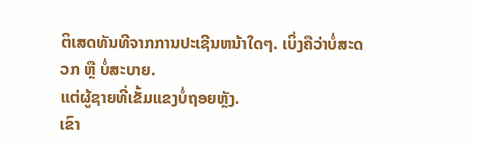ຕິເສດທັນທີຈາກການປະເຊີນຫນ້າໃດໆ. ເບິ່ງຄືວ່າບໍ່ສະດວກ ຫຼື ບໍ່ສະບາຍ.
ແຕ່ຜູ້ຊາຍທີ່ເຂັ້ມແຂງບໍ່ຖອຍຫຼັງ.
ເຂົາ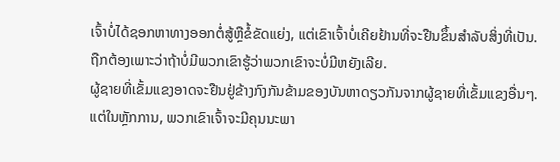ເຈົ້າບໍ່ໄດ້ຊອກຫາທາງອອກຕໍ່ສູ້ຫຼືຂໍ້ຂັດແຍ່ງ, ແຕ່ເຂົາເຈົ້າບໍ່ເຄີຍຢ້ານທີ່ຈະຢືນຂຶ້ນສໍາລັບສິ່ງທີ່ເປັນ. ຖືກຕ້ອງເພາະວ່າຖ້າບໍ່ມີພວກເຂົາຮູ້ວ່າພວກເຂົາຈະບໍ່ມີຫຍັງເລີຍ.
ຜູ້ຊາຍທີ່ເຂັ້ມແຂງອາດຈະຢືນຢູ່ຂ້າງກົງກັນຂ້າມຂອງບັນຫາດຽວກັນຈາກຜູ້ຊາຍທີ່ເຂັ້ມແຂງອື່ນໆ.
ແຕ່ໃນຫຼັກການ, ພວກເຂົາເຈົ້າຈະມີຄຸນນະພາ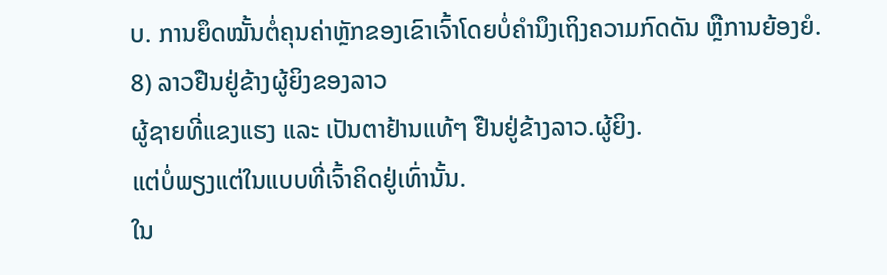ບ. ການຍຶດໝັ້ນຕໍ່ຄຸນຄ່າຫຼັກຂອງເຂົາເຈົ້າໂດຍບໍ່ຄໍານຶງເຖິງຄວາມກົດດັນ ຫຼືການຍ້ອງຍໍ.
8) ລາວຢືນຢູ່ຂ້າງຜູ້ຍິງຂອງລາວ
ຜູ້ຊາຍທີ່ແຂງແຮງ ແລະ ເປັນຕາຢ້ານແທ້ໆ ຢືນຢູ່ຂ້າງລາວ.ຜູ້ຍິງ.
ແຕ່ບໍ່ພຽງແຕ່ໃນແບບທີ່ເຈົ້າຄິດຢູ່ເທົ່ານັ້ນ.
ໃນ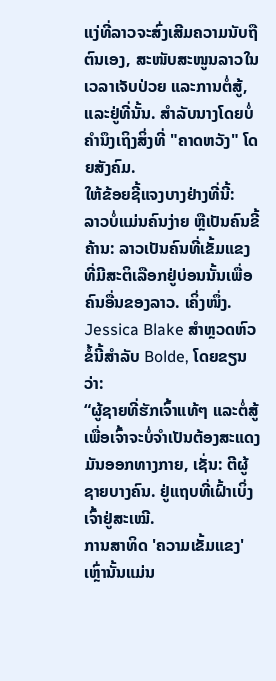ແງ່ທີ່ລາວຈະສົ່ງເສີມຄວາມນັບຖືຕົນເອງ, ສະໜັບສະໜູນລາວໃນເວລາເຈັບປ່ວຍ ແລະການຕໍ່ສູ້, ແລະຢູ່ທີ່ນັ້ນ. ສໍາລັບນາງໂດຍບໍ່ຄໍານຶງເຖິງສິ່ງທີ່ "ຄາດຫວັງ" ໂດຍສັງຄົມ.
ໃຫ້ຂ້ອຍຊີ້ແຈງບາງຢ່າງທີ່ນີ້:
ລາວບໍ່ແມ່ນຄົນງ່າຍ ຫຼືເປັນຄົນຂີ້ຄ້ານ: ລາວເປັນຄົນທີ່ເຂັ້ມແຂງທີ່ມີສະຕິເລືອກຢູ່ບ່ອນນັ້ນເພື່ອຄົນອື່ນຂອງລາວ. ເຄິ່ງໜຶ່ງ.
Jessica Blake ສຳຫຼວດຫົວຂໍ້ນີ້ສຳລັບ Bolde, ໂດຍຂຽນວ່າ:
“ຜູ້ຊາຍທີ່ຮັກເຈົ້າແທ້ໆ ແລະຕໍ່ສູ້ເພື່ອເຈົ້າຈະບໍ່ຈຳເປັນຕ້ອງສະແດງມັນອອກທາງກາຍ, ເຊັ່ນ: ຕີຜູ້ຊາຍບາງຄົນ. ຢູ່ແຖບທີ່ເຝົ້າເບິ່ງເຈົ້າຢູ່ສະເໝີ.
ການສາທິດ 'ຄວາມເຂັ້ມແຂງ' ເຫຼົ່ານັ້ນແມ່ນ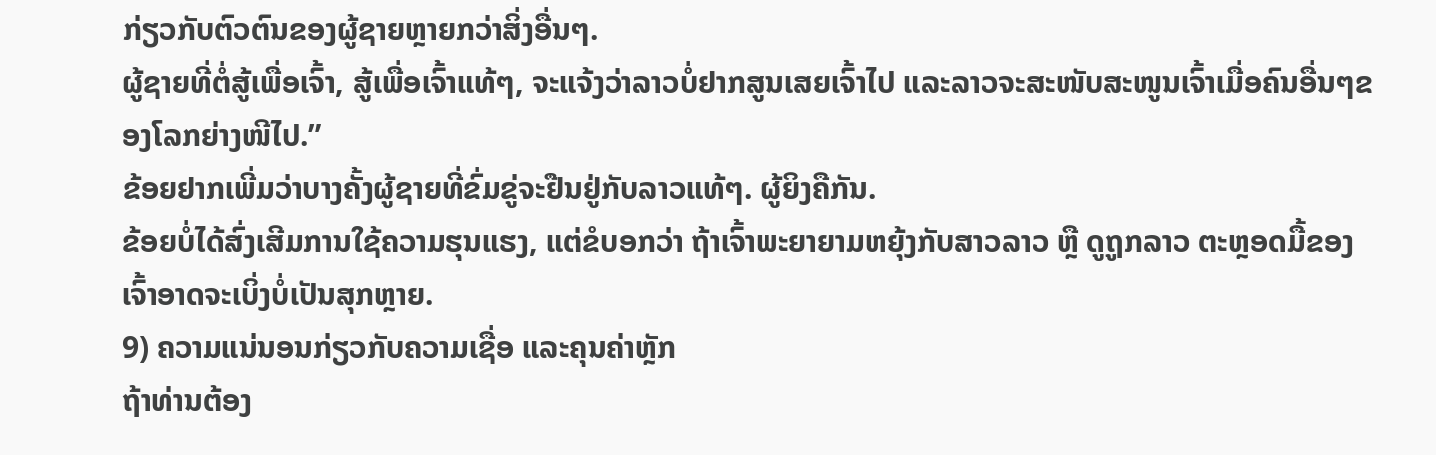ກ່ຽວກັບຕົວຕົນຂອງຜູ້ຊາຍຫຼາຍກວ່າສິ່ງອື່ນໆ.
ຜູ້ຊາຍທີ່ຕໍ່ສູ້ເພື່ອເຈົ້າ, ສູ້ເພື່ອເຈົ້າແທ້ໆ, ຈະແຈ້ງວ່າລາວບໍ່ຢາກສູນເສຍເຈົ້າໄປ ແລະລາວຈະສະໜັບສະໜູນເຈົ້າເມື່ອຄົນອື່ນໆຂອງໂລກຍ່າງໜີໄປ.”
ຂ້ອຍຢາກເພີ່ມວ່າບາງຄັ້ງຜູ້ຊາຍທີ່ຂົ່ມຂູ່ຈະຢືນຢູ່ກັບລາວແທ້ໆ. ຜູ້ຍິງຄືກັນ.
ຂ້ອຍບໍ່ໄດ້ສົ່ງເສີມການໃຊ້ຄວາມຮຸນແຮງ, ແຕ່ຂໍບອກວ່າ ຖ້າເຈົ້າພະຍາຍາມຫຍຸ້ງກັບສາວລາວ ຫຼື ດູຖູກລາວ ຕະຫຼອດມື້ຂອງເຈົ້າອາດຈະເບິ່ງບໍ່ເປັນສຸກຫຼາຍ.
9) ຄວາມແນ່ນອນກ່ຽວກັບຄວາມເຊື່ອ ແລະຄຸນຄ່າຫຼັກ
ຖ້າທ່ານຕ້ອງ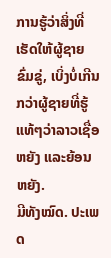ການຮູ້ວ່າສິ່ງທີ່ເຮັດໃຫ້ຜູ້ຊາຍຂົ່ມຂູ່, ເບິ່ງບໍ່ເກີນກວ່າຜູ້ຊາຍທີ່ຮູ້ແທ້ໆວ່າລາວເຊື່ອຫຍັງ ແລະຍ້ອນຫຍັງ.
ມີທັງໝົດ. ປະເພດ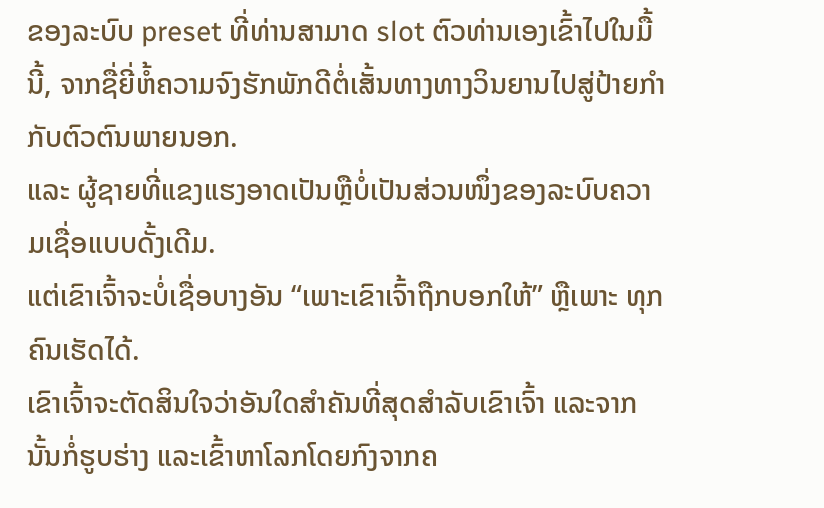ຂອງລະບົບ preset ທີ່ທ່ານສາມາດ slot ຕົວທ່ານເອງເຂົ້າໄປໃນມື້ນີ້, ຈາກຊື່ຍີ່ຫໍ້ຄວາມຈົງຮັກພັກດີຕໍ່ເສັ້ນທາງທາງວິນຍານໄປສູ່ປ້າຍກຳກັບຕົວຕົນພາຍນອກ.
ແລະ ຜູ້ຊາຍທີ່ແຂງແຮງອາດເປັນຫຼືບໍ່ເປັນສ່ວນໜຶ່ງຂອງລະບົບຄວາມເຊື່ອແບບດັ້ງເດີມ.
ແຕ່ເຂົາເຈົ້າຈະບໍ່ເຊື່ອບາງອັນ “ເພາະເຂົາເຈົ້າຖືກບອກໃຫ້” ຫຼືເພາະ ທຸກຄົນເຮັດໄດ້.
ເຂົາເຈົ້າຈະຕັດສິນໃຈວ່າອັນໃດສຳຄັນທີ່ສຸດສຳລັບເຂົາເຈົ້າ ແລະຈາກນັ້ນກໍ່ຮູບຮ່າງ ແລະເຂົ້າຫາໂລກໂດຍກົງຈາກຄ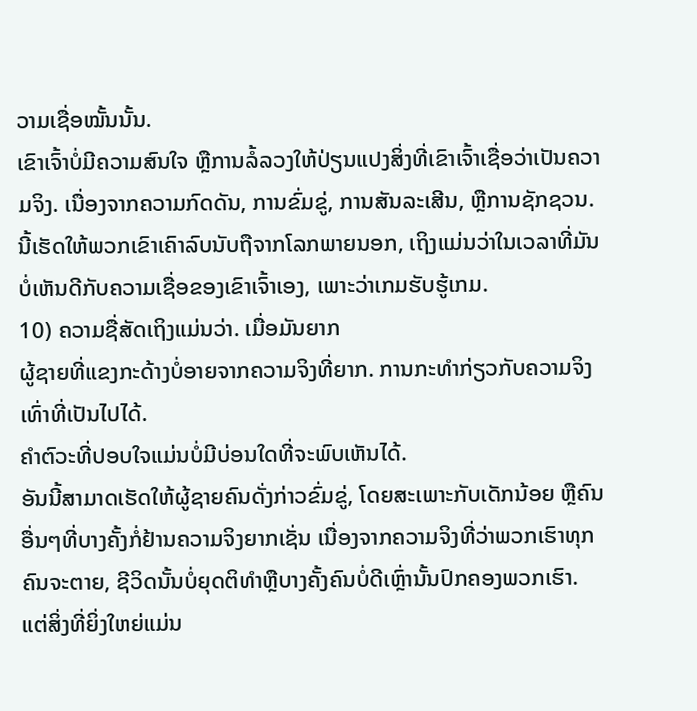ວາມເຊື່ອໝັ້ນນັ້ນ.
ເຂົາເຈົ້າບໍ່ມີຄວາມສົນໃຈ ຫຼືການລໍ້ລວງໃຫ້ປ່ຽນແປງສິ່ງທີ່ເຂົາເຈົ້າເຊື່ອວ່າເປັນຄວາມຈິງ. ເນື່ອງຈາກຄວາມກົດດັນ, ການຂົ່ມຂູ່, ການສັນລະເສີນ, ຫຼືການຊັກຊວນ.
ນີ້ເຮັດໃຫ້ພວກເຂົາເຄົາລົບນັບຖືຈາກໂລກພາຍນອກ, ເຖິງແມ່ນວ່າໃນເວລາທີ່ມັນບໍ່ເຫັນດີກັບຄວາມເຊື່ອຂອງເຂົາເຈົ້າເອງ, ເພາະວ່າເກມຮັບຮູ້ເກມ.
10) ຄວາມຊື່ສັດເຖິງແມ່ນວ່າ. ເມື່ອມັນຍາກ
ຜູ້ຊາຍທີ່ແຂງກະດ້າງບໍ່ອາຍຈາກຄວາມຈິງທີ່ຍາກ. ການກະທຳກ່ຽວກັບຄວາມຈິງເທົ່າທີ່ເປັນໄປໄດ້.
ຄຳຕົວະທີ່ປອບໃຈແມ່ນບໍ່ມີບ່ອນໃດທີ່ຈະພົບເຫັນໄດ້.
ອັນນີ້ສາມາດເຮັດໃຫ້ຜູ້ຊາຍຄົນດັ່ງກ່າວຂົ່ມຂູ່, ໂດຍສະເພາະກັບເດັກນ້ອຍ ຫຼືຄົນອື່ນໆທີ່ບາງຄັ້ງກໍ່ຢ້ານຄວາມຈິງຍາກເຊັ່ນ ເນື່ອງຈາກຄວາມຈິງທີ່ວ່າພວກເຮົາທຸກຄົນຈະຕາຍ, ຊີວິດນັ້ນບໍ່ຍຸດຕິທໍາຫຼືບາງຄັ້ງຄົນບໍ່ດີເຫຼົ່ານັ້ນປົກຄອງພວກເຮົາ.
ແຕ່ສິ່ງທີ່ຍິ່ງໃຫຍ່ແມ່ນ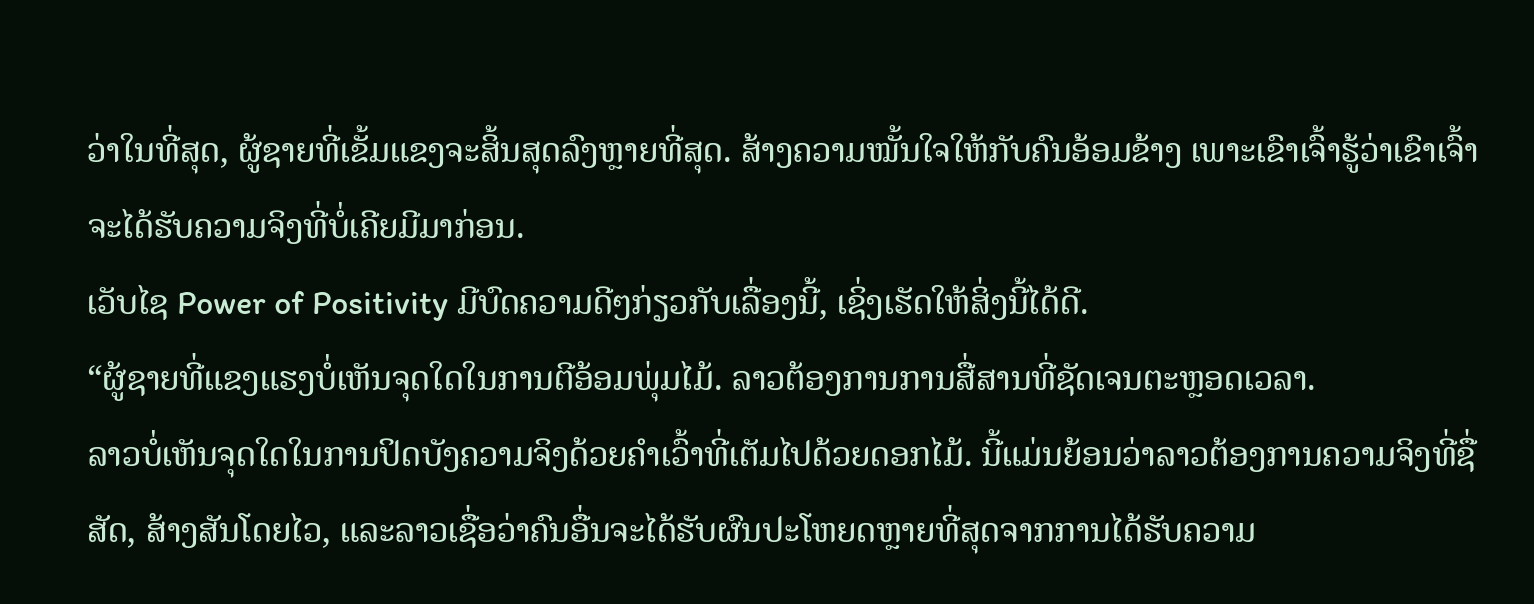ວ່າໃນທີ່ສຸດ, ຜູ້ຊາຍທີ່ເຂັ້ມແຂງຈະສິ້ນສຸດລົງຫຼາຍທີ່ສຸດ. ສ້າງຄວາມໝັ້ນໃຈໃຫ້ກັບຄົນອ້ອມຂ້າງ ເພາະເຂົາເຈົ້າຮູ້ວ່າເຂົາເຈົ້າຈະໄດ້ຮັບຄວາມຈິງທີ່ບໍ່ເຄີຍມີມາກ່ອນ.
ເວັບໄຊ Power of Positivity ມີບົດຄວາມດີໆກ່ຽວກັບເລື່ອງນີ້, ເຊິ່ງເຮັດໃຫ້ສິ່ງນີ້ໄດ້ດີ.
“ຜູ້ຊາຍທີ່ແຂງແຮງບໍ່ເຫັນຈຸດໃດໃນການຕີອ້ອມພຸ່ມໄມ້. ລາວຕ້ອງການການສື່ສານທີ່ຊັດເຈນຕະຫຼອດເວລາ.
ລາວບໍ່ເຫັນຈຸດໃດໃນການປິດບັງຄວາມຈິງດ້ວຍຄຳເວົ້າທີ່ເຕັມໄປດ້ວຍດອກໄມ້. ນີ້ແມ່ນຍ້ອນວ່າລາວຕ້ອງການຄວາມຈິງທີ່ຊື່ສັດ, ສ້າງສັນໂດຍໄວ, ແລະລາວເຊື່ອວ່າຄົນອື່ນຈະໄດ້ຮັບຜົນປະໂຫຍດຫຼາຍທີ່ສຸດຈາກການໄດ້ຮັບຄວາມ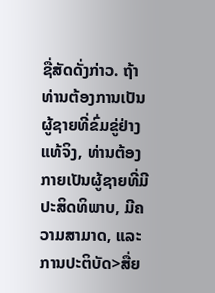ຊື່ສັດດັ່ງກ່າວ. ຖ້າທ່ານຕ້ອງການເປັນຜູ້ຊາຍທີ່ຂົ່ມຂູ່ຢ່າງແທ້ຈິງ, ທ່ານຕ້ອງກາຍເປັນຜູ້ຊາຍທີ່ມີປະສິດທິພາບ, ມີຄວາມສາມາດ, ແລະການປະຕິບັດ>ສື່ຍ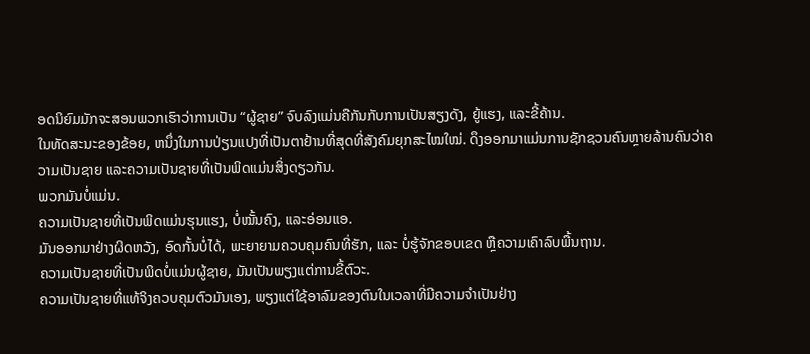ອດນິຍົມມັກຈະສອນພວກເຮົາວ່າການເປັນ “ຜູ້ຊາຍ” ຈົບລົງແມ່ນຄືກັນກັບການເປັນສຽງດັງ, ຍູ້ແຮງ, ແລະຂີ້ຄ້ານ.
ໃນທັດສະນະຂອງຂ້ອຍ, ຫນຶ່ງໃນການປ່ຽນແປງທີ່ເປັນຕາຢ້ານທີ່ສຸດທີ່ສັງຄົມຍຸກສະໄໝໃໝ່. ດຶງອອກມາແມ່ນການຊັກຊວນຄົນຫຼາຍລ້ານຄົນວ່າຄວາມເປັນຊາຍ ແລະຄວາມເປັນຊາຍທີ່ເປັນພິດແມ່ນສິ່ງດຽວກັນ.
ພວກມັນບໍ່ແມ່ນ.
ຄວາມເປັນຊາຍທີ່ເປັນພິດແມ່ນຮຸນແຮງ, ບໍ່ໝັ້ນຄົງ, ແລະອ່ອນແອ.
ມັນອອກມາຢ່າງຜິດຫວັງ, ອົດກັ້ນບໍ່ໄດ້, ພະຍາຍາມຄວບຄຸມຄົນທີ່ຮັກ, ແລະ ບໍ່ຮູ້ຈັກຂອບເຂດ ຫຼືຄວາມເຄົາລົບພື້ນຖານ.
ຄວາມເປັນຊາຍທີ່ເປັນພິດບໍ່ແມ່ນຜູ້ຊາຍ, ມັນເປັນພຽງແຕ່ການຂີ້ຕົວະ.
ຄວາມເປັນຊາຍທີ່ແທ້ຈິງຄວບຄຸມຕົວມັນເອງ, ພຽງແຕ່ໃຊ້ອາລົມຂອງຕົນໃນເວລາທີ່ມີຄວາມຈໍາເປັນຢ່າງ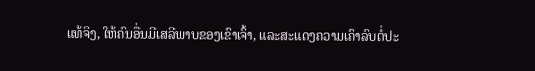ແທ້ຈິງ, ໃຫ້ຄົນອື່ນມີເສລີພາບຂອງເຂົາເຈົ້າ, ແລະສະແດງຄວາມເຄົາລົບຕໍ່ປະ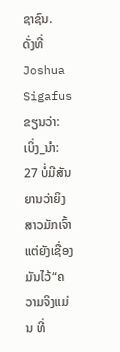ຊາຊົນ.
ດັ່ງທີ່ Joshua Sigafus ຂຽນວ່າ:
ເບິ່ງ_ນຳ: 27 ບໍ່ມີສັນຍານວ່າຍິງສາວມັກເຈົ້າ ແຕ່ຍັງເຊື່ອງມັນໄວ້“ຄວາມຈິງແມ່ນ ທີ່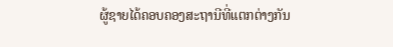ຜູ້ຊາຍໄດ້ຄອບຄອງສະຖານີທີ່ແຕກຕ່າງກັນ